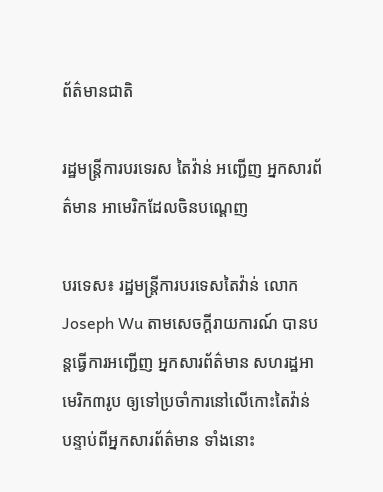ព័ត៌មានជាតិ

រដ្ឋមន្រ្តីការបរទេរស តៃវ៉ាន់ អញ្ជើញ អ្នកសារព័ត៌មាន អាមេរិកដែលចិនបណ្ដេញ

បរទេស៖ រដ្ឋមន្ត្រីការបរទេសតៃវ៉ាន់ លោក Joseph Wu តាមសេចក្តីរាយការណ៍ បានបន្តធ្វើការអញ្ជើញ អ្នកសារព័ត៌មាន សហរដ្ឋអាមេរិក៣រូប ឲ្យទៅប្រចាំការនៅលើកោះតៃវ៉ាន់ បន្ទាប់ពីអ្នកសារព័ត៌មាន ទាំងនោះ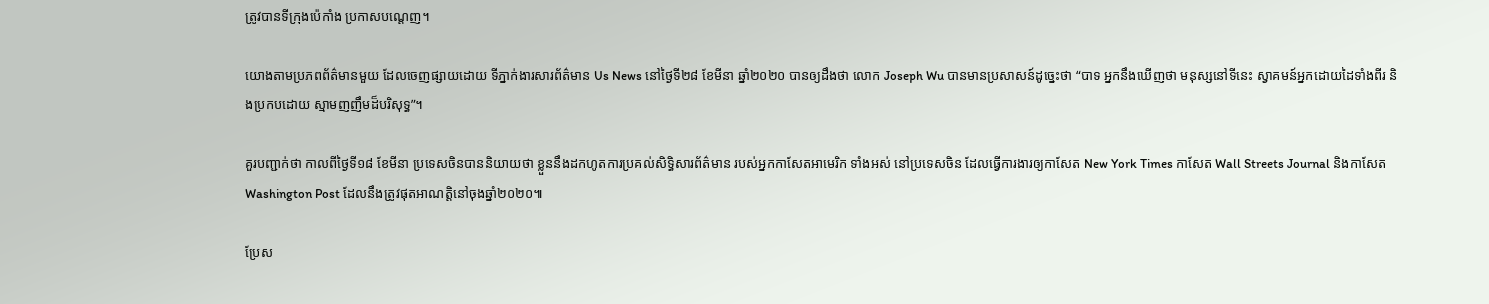ត្រូវបានទីក្រុងប៉េកាំង ប្រកាសបណ្ដេញ។

យោងតាមប្រភពព័ត៌មានមួយ ដែលចេញផ្សាយដោយ ទីភ្នាក់ងារសារព័ត៌មាន Us News នៅថ្ងៃទី២៨ ខែមីនា ឆ្នាំ២០២០ បានឲ្យដឹងថា លោក Joseph Wu បានមានប្រសាសន៍ដូច្នេះថា “បាទ អ្នកនឹងឃើញថា មនុស្សនៅទីនេះ ស្វាគមន៍អ្នកដោយដៃទាំងពីរ និងប្រកបដោយ ស្មាមញញឹមដ៏បរិសុទ្ធ”។

គួរបញ្ជាក់ថា កាលពីថ្ងៃទី១៨ ខែមីនា ប្រទេសចិនបាននិយាយថា ខ្លួននឹងដកហូតការប្រគល់សិទ្ធិសារព័ត៌មាន របស់អ្នកកាសែតអាមេរិក ទាំងអស់ នៅប្រទេសចិន ដែលធ្វើការងារឲ្យកាសែត New York Times កាសែត Wall Streets Journal និងកាសែត Washington Post ដែលនឹងត្រូវផុតអាណត្តិនៅចុងឆ្នាំ២០២០៕

ប្រែស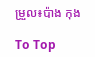ម្រួល៖ប៉ាង កុង

To Top